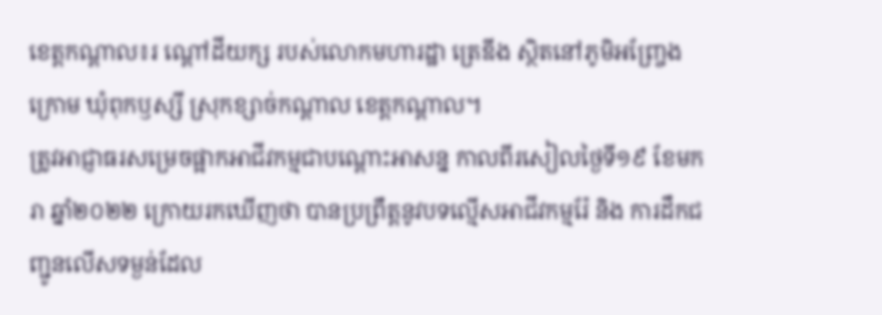ខេត្តកណ្តាល៖រ ណ្ដៅដីយក្ស របស់លោកមហារដ្ឋា ត្រេឌីង ស្ថិតនៅភូមិអញ្ច្រែងក្រោម ឃុំពុកឫស្សី ស្រុកខ្សាច់កណ្ដាល ខេត្តកណ្ដាល។
ត្រូវអាជ្ញាធរសម្រេចផ្អាកអាជីវកម្មជាបណ្តោះអាសន្ន កាលពីរសៀលថ្ងៃទី១៩ ខែមករា ឆ្នាំ២០២២ ក្រោយរកឃើញថា បានប្រព្រឹត្តនូវបទល្មើសអាជីវកម្មរ៉ែ និង ការដឹកជញ្ជូនលើសទម្ងន់ដែល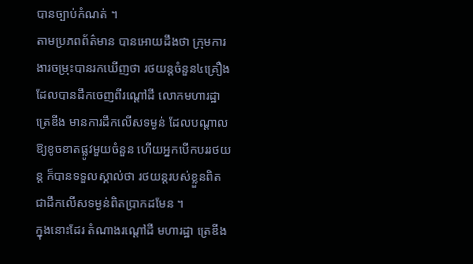បានច្បាប់កំណត់ ។
តាមប្រភពព័ត៌មាន បានអោយដឹងថា ក្រុមការងារចម្រុះបានរកឃើញថា រថយន្តចំនួន៤គ្រឿង ដែលបានដឹកចេញពីរណ្ដៅដី លោកមហារដ្ឋា ត្រេឌីង មានការដឹកលើសទម្ងន់ ដែលបណ្ដាលឱ្យខូចខាតផ្លូវមួយចំនួន ហើយអ្នកបើកបររថយន្ត ក៏បានទទួលស្គាល់ថា រថយន្តរបស់ខ្លួនពិតជាដឹកលើសទម្ងន់ពិតប្រាកដមែន ។
ក្នុងនោះដែរ តំណាងរណ្ដៅដី មហារដ្ឋា ត្រេឌីង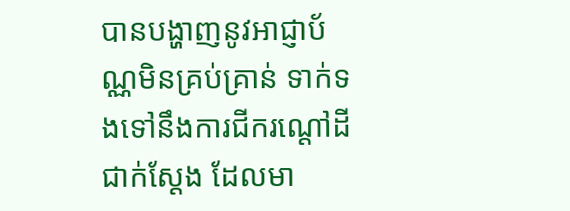បានបង្ហាញនូវអាជ្ញាប័ណ្ណមិនគ្រប់គ្រាន់ ទាក់ទងទៅនឹងការជីករណ្ដៅដីជាក់ស្ដែង ដែលមា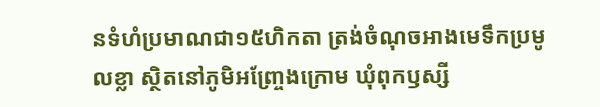នទំហំប្រមាណជា១៥ហិកតា ត្រង់ចំណុចអាងមេទឹកប្រមូលខ្លា ស្ថិតនៅភូមិអញ្ច្រែងក្រោម ឃុំពុកឫស្សី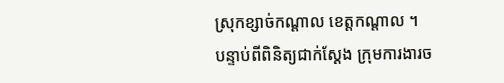ស្រុកខ្សាច់កណ្ដាល ខេត្តកណ្ដាល ។
បន្ទាប់ពីពិនិត្យជាក់ស្ដែង ក្រុមការងារច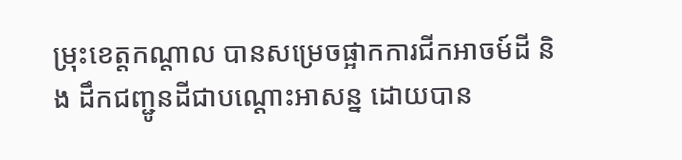ម្រុះខេត្តកណ្តាល បានសម្រេចផ្អាកការជីកអាចម៍ដី និង ដឹកជញ្ជូនដីជាបណ្ដោះអាសន្ន ដោយបាន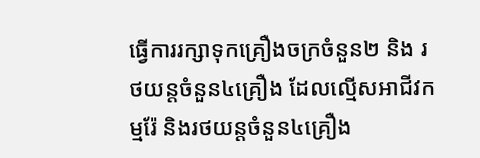ធ្វើការរក្សាទុកគ្រឿងចក្រចំនួន២ និង រថយន្តចំនួន៤គ្រឿង ដែលល្មើសអាជីវកម្មរ៉ែ និងរថយន្តចំនួន៤គ្រឿង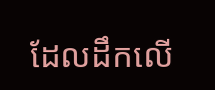ដែលដឹកលើ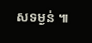សទម្ងន់ ៕